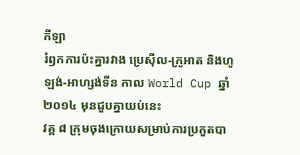កីឡា
រំឭកការប៉ះគ្នារវាង ប្រេស៊ីល-ក្រូអាត និងហូឡង់-អាហ្សង់ទីន កាល World Cup ឆ្នាំ២០១៤ មុនជួបគ្នាយប់នេះ
វគ្គ ៨ ក្រុមចុងក្រោយសម្រាប់ការប្រកួតបា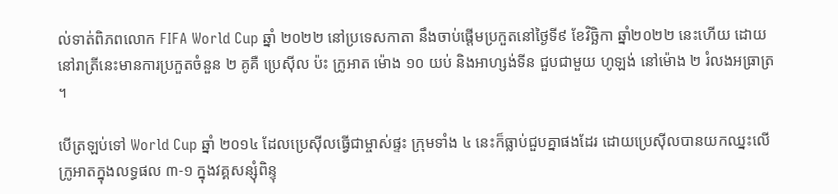ល់ទាត់ពិភពលោក FIFA World Cup ឆ្នាំ ២០២២ នៅប្រទេសកាតា នឹងចាប់ផ្ដើមប្រកួតនៅថ្ងៃទី៩ ខែវិច្ឆិកា ឆ្នាំ២០២២ នេះហើយ ដោយនៅរាត្រីនេះមានការប្រកួតចំនួន ២ គូគឺ ប្រេស៊ីល ប៉ះ ក្រូអាត ម៉ោង ១០ យប់ និងអាហ្សង់ទីន ជួបជាមួយ ហូឡង់ នៅម៉ោង ២ រំលងអធ្រាត្រ ។

បើត្រឡប់ទៅ World Cup ឆ្នាំ ២០១៤ ដែលប្រេស៊ីលធ្វើជាម្ចាស់ផ្ទះ ក្រុមទាំង ៤ នេះក៏ធ្លាប់ជួបគ្នាផងដែរ ដោយប្រេស៊ីលបានយកឈ្នះលើក្រូអាតក្នុងលទ្ធផល ៣-១ ក្នុងវគ្គសន្សុំពិន្ទុ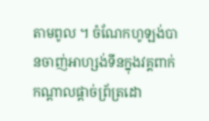តាមពូល ។ ចំណែកហូឡង់បានចាញ់អាហ្សង់ទីនក្នុងវគ្គពាក់កណ្ដាលផ្ដាច់ព្រ័ត្រដោ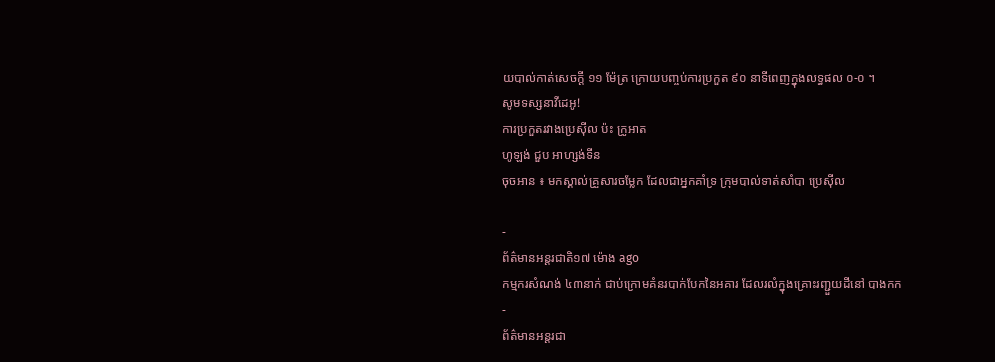យបាល់កាត់សេចក្ដី ១១ ម៉ែត្រ ក្រោយបញ្ចប់ការប្រកួត ៩០ នាទីពេញក្នុងលទ្ធផល ០-០ ។
សូមទស្សនាវីដេអូ!
ការប្រកួតរវាងប្រេស៊ីល ប៉ះ ក្រូអាត
ហូឡង់ ជួប អាហ្សង់ទីន
ចុចអាន ៖ មកស្គាល់គ្រួសារចម្លែក ដែលជាអ្នកគាំទ្រ ក្រុមបាល់ទាត់សាំបា ប្រេស៊ីល

-
ព័ត៌មានអន្ដរជាតិ១៧ ម៉ោង ago
កម្មករសំណង់ ៤៣នាក់ ជាប់ក្រោមគំនរបាក់បែកនៃអគារ ដែលរលំក្នុងគ្រោះរញ្ជួយដីនៅ បាងកក
-
ព័ត៌មានអន្ដរជា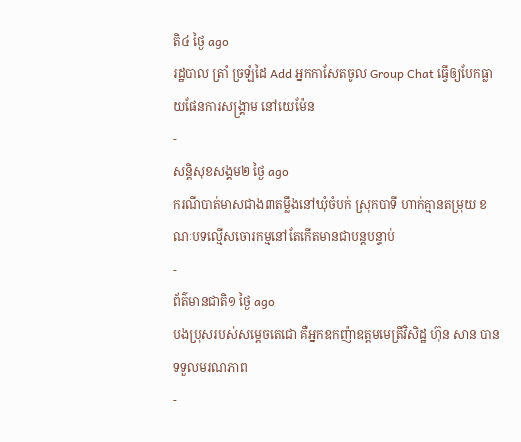តិ៤ ថ្ងៃ ago
រដ្ឋបាល ត្រាំ ច្រឡំដៃ Add អ្នកកាសែតចូល Group Chat ធ្វើឲ្យបែកធ្លាយផែនការសង្គ្រាម នៅយេម៉ែន
-
សន្តិសុខសង្គម២ ថ្ងៃ ago
ករណីបាត់មាសជាង៣តម្លឹងនៅឃុំចំបក់ ស្រុកបាទី ហាក់គ្មានតម្រុយ ខណៈបទល្មើសចោរកម្មនៅតែកើតមានជាបន្តបន្ទាប់
-
ព័ត៌មានជាតិ១ ថ្ងៃ ago
បងប្រុសរបស់សម្ដេចតេជោ គឺអ្នកឧកញ៉ាឧត្តមមេត្រីវិសិដ្ឋ ហ៊ុន សាន បានទទួលមរណភាព
-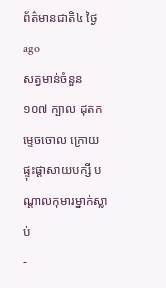ព័ត៌មានជាតិ៤ ថ្ងៃ ago
សត្វមាន់ចំនួន ១០៧ ក្បាល ដុតកម្ទេចចោល ក្រោយផ្ទុះផ្ដាសាយបក្សី បណ្តាលកុមារម្នាក់ស្លាប់
-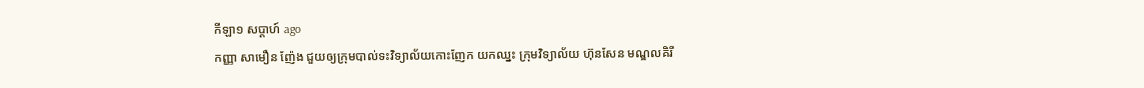កីឡា១ សប្តាហ៍ ago
កញ្ញា សាមឿន ញ៉ែង ជួយឲ្យក្រុមបាល់ទះវិទ្យាល័យកោះញែក យកឈ្នះ ក្រុមវិទ្យាល័យ ហ៊ុនសែន មណ្ឌលគិរី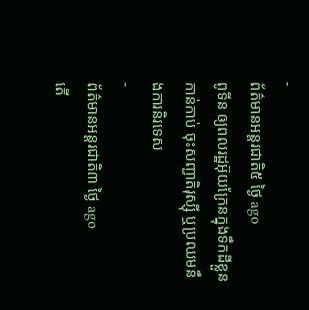-
ព័ត៌មានអន្ដរជាតិ៥ ថ្ងៃ ago
ពូទីន ឲ្យពលរដ្ឋអ៊ុយក្រែនក្នុងទឹកដីខ្លួនកាន់កាប់ ចុះសញ្ជាតិរុស្ស៊ី ឬប្រឈមនឹងការនិរទេស
-
ព័ត៌មានអន្ដរជាតិ៣ ថ្ងៃ ago
តើ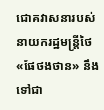ជោគវាសនារបស់នាយករដ្ឋមន្ត្រីថៃ «ផែថងថាន» នឹងទៅជា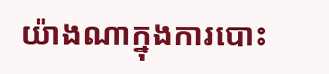យ៉ាងណាក្នុងការបោះ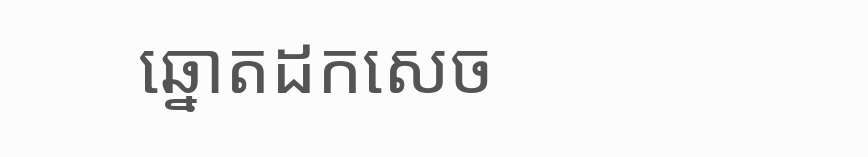ឆ្នោតដកសេច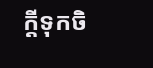ក្តីទុកចិ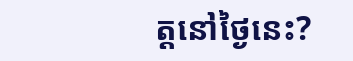ត្តនៅថ្ងៃនេះ?